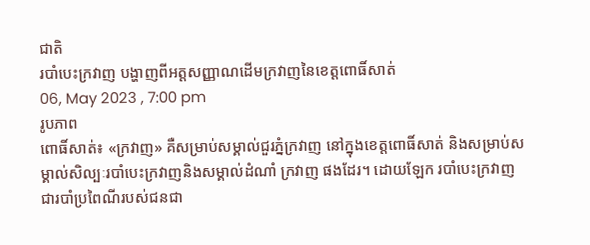ជាតិ
របាំបេះក្រវាញ បង្ហាញពីអត្តសញ្ញាណដើមក្រវាញនៃខេត្តពោធិ៍សាត់
06, May 2023 , 7:00 pm
រូបភាព
ពោធិ៍សាត់៖ «ក្រវាញ» គឺសម្រាប់សម្គាល់ជួរភ្នំក្រវាញ នៅក្នុងខេត្តពោធិ៍សាត់ និងសម្រាប់សម្គាល់សិល្បៈរបាំបេះក្រវាញនិងសម្គាល់ដំណាំ ក្រវាញ ផងដែរ។ ដោយឡែក របាំបេះក្រវាញ
ជារបាំប្រពៃណីរបស់ជនជា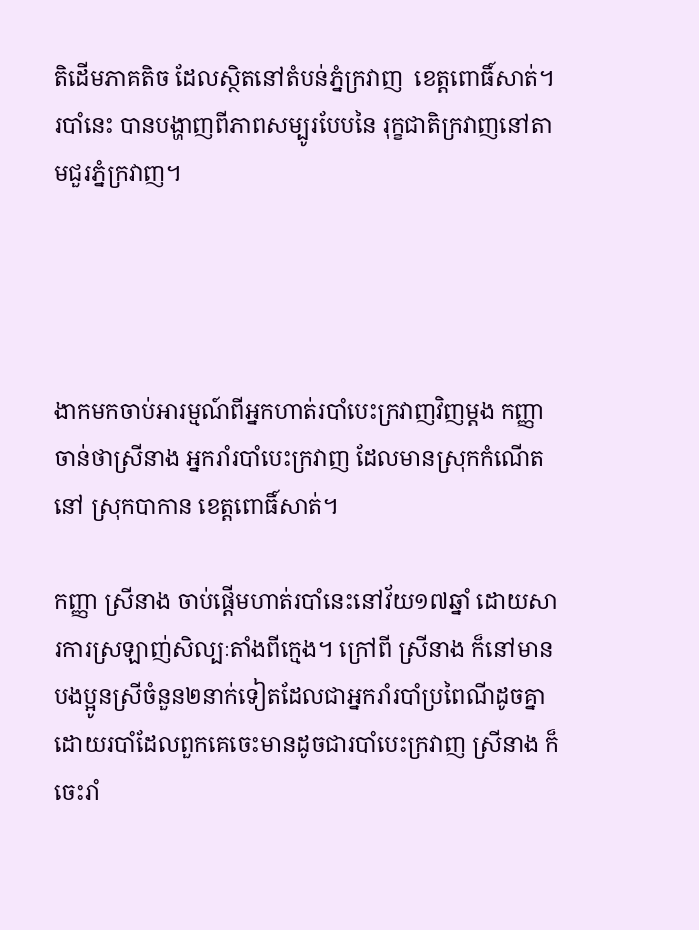តិដើមភាគតិច ដែលស្ថិតនៅតំបន់ភ្នំក្រវាញ  ខេត្តពោធិ៍សាត់។ របាំនេះ បានបង្ហាញពីភាពសម្បូរបែបនៃ រុក្ខជាតិក្រវាញនៅតាមជួរភ្នំក្រវាញ។




ងាកមកចាប់អារម្មណ៍ពីអ្នកហាត់របាំបេះក្រវាញវិញម្តង កញ្ញា ចាន់ថាស្រីនាង អ្នករាំរបាំបេះក្រវាញ ដែលមានស្រុកកំណើតនៅ ស្រុកបាកាន ខេត្តពោធិ៍សាត់។

កញ្ញា ស្រីនាង ចាប់ផ្តើមហាត់របាំនេះនៅវ័យ១៧ឆ្នាំ ដោយសារការស្រឡាញ់សិល្បៈតាំងពីក្មេង។ ក្រៅពី ស្រីនាង ក៏នៅមានបងប្អូនស្រីចំនួន២នាក់ទៀតដែលជាអ្នករាំរបាំប្រពៃណីដូចគ្នា ដោយរបាំដែលពួកគេចេះមានដូចជារបាំបេះក្រវាញ ស្រីនាង ក៏ចេះរាំ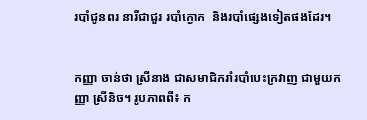របាំជូនពរ នារីជាជួរ របាំក្ងោក  និងរបាំផ្សេងទៀតផងដែរ។


កញ្ញា ចាន់ថា ស្រីនាង ជាសមាជិករាំរបាំបេះក្រវាញ ជាមួយកញ្ញា ស្រីនិច។ រូបភាពពី៖ ក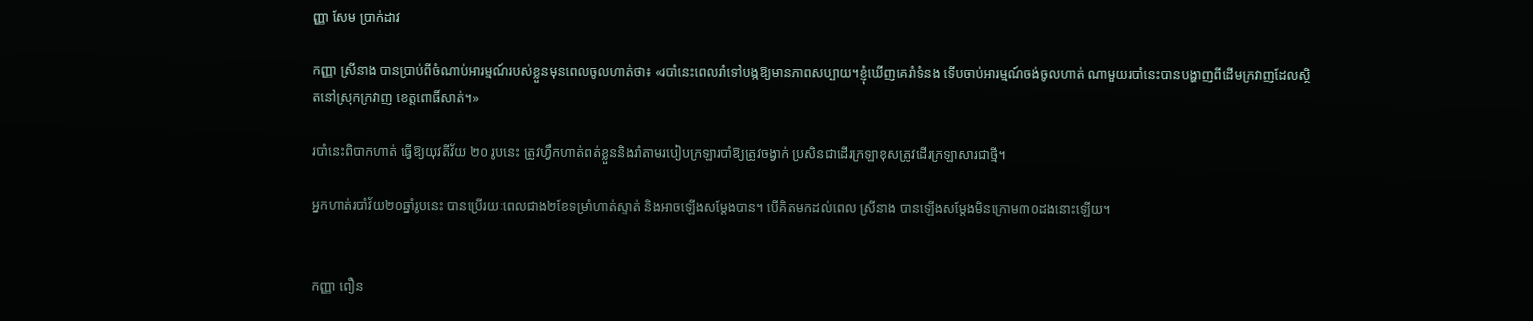ញ្ញា សែម ប្រាក់ដាវ

កញ្ញា ស្រីនាង បានប្រាប់ពីចំណាប់អារម្មណ៍របស់ខ្លួនមុនពេលចូលហាត់ថា៖ «របាំនេះពេលរាំទៅបង្កឱ្យមានភាពសប្បាយ។ខ្ញុំឃើញគេរាំទំនង ទើបចាប់អារម្មណ៍ចង់ចូលហាត់ ណាមួយរបាំនេះបានបង្ហាញពីដើមក្រវាញដែលស្ថិតនៅស្រុកក្រវាញ ខេត្តពោធិ៍សាត់។»

របាំនេះពិបាកហាត់ ធ្វើឱ្យយុវតីវ័យ ២០ រូបនេះ ត្រូវហ្វឹកហាត់ពត់ខ្លួននិងរាំតាមរបៀបក្រឡារបាំឱ្យត្រូវចង្វាក់ ប្រសិនជាដើរក្រឡាខុសត្រូវដើរក្រឡាសារជាថ្មី។

អ្នកហាត់របាំវ័យ២០ឆ្នាំរូបនេះ បានប្រើរយៈពេលជាង២ខែទម្រាំហាត់ស្ទាត់ និងអាចឡើងសម្តែងបាន។ បើគិតមកដល់ពេល ស្រីនាង បានឡើងសម្តែងមិនក្រោម៣០ដងនោះឡើយ។


កញ្ញា ពឿន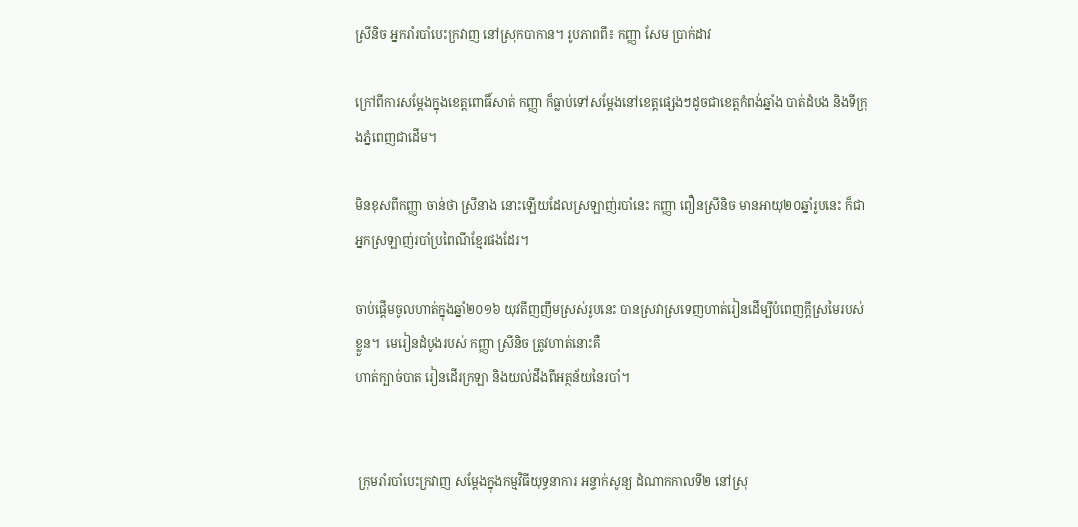ស្រីនិច អ្នករាំរបាំបេះក្រវាញ នៅស្រុកបាកាន។ រូបភាពពី៖ កញ្ញា សែម ប្រាក់ដាវ

ក្រៅពីការសម្តែងក្នុងខេត្តពោធិ៍សាត់ កញ្ញា ក៏ធ្លាប់ទៅសម្តែងនៅខេត្តផ្សេងៗដូចជាខេត្តកំពង់ឆ្នាំង បាត់ដំបង និងទីក្រុងភ្នំពេញជាដើម។

មិនខុសពីកញ្ញា ចាន់ថា ស្រីនាង នោះឡើយដែលស្រឡាញ់របាំនេះ កញ្ញា ពឿនស្រីនិច មានអាយុ២០ឆ្នាំរូបនេះ ក៏ជាអ្នកស្រឡាញ់របាំប្រពៃណីខ្មែរផងដែរ។

ចាប់ផ្តើមចូលហាត់ក្នុងឆ្នាំ២០១៦ យុវតីញញឹមស្រស់រូបនេះ បានស្រវាស្រទេញហាត់រៀនដើម្បីបំពេញក្តីស្រមៃរបស់ខ្លួន។  មេរៀនដំបូងរបស់ កញ្ញា ស្រីនិច ត្រូវហាត់នោះគឺ
ហាត់ក្បាច់បាត រៀនដើរក្រឡា និងយល់ដឹងពីអត្ថន័យនៃរបាំ។


 ក្រុមរាំរបាំបេះក្រវាញ សម្តែងក្នុងកម្មវិធីយុទ្ធនាការ អន្ទាក់សូន្យ ដំណាកកាលទី២ នៅស្រុ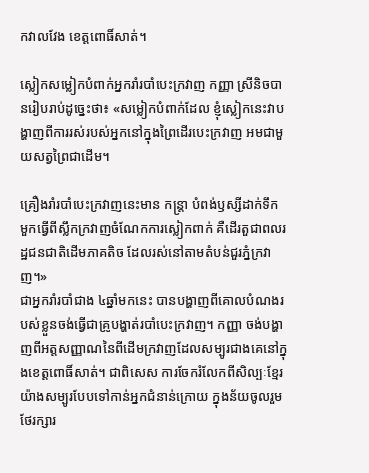កវាលវែង ខេត្តពោធិ៍សាត់។

ស្លៀកសម្លៀកបំពាក់អ្នករាំរបាំបេះក្រវាញ កញ្ញា ស្រីនិចបានរៀបរាប់ដូច្នេះថា៖ «សម្លៀកបំពាក់ដែល ខ្ញុំស្លៀកនេះវាបង្ហាញពីការរស់របស់អ្នកនៅក្នុងព្រៃដើរបេះក្រវាញ អមជាមួយសត្វព្រៃជាដើម។

គ្រឿងរាំរបាំបេះក្រវាញនេះមាន កន្រ្តា បំពង់ឫស្សីដាក់ទឹក មួកធ្វើពីស្លឹកក្រវាញចំណែកការស្លៀកពាក់ គឺដើរតួជាពលរដ្ឋជនជាតិដើមភាគតិច ដែលរស់នៅតាមតំបន់ជួរភ្នំក្រវាញ។»
ជាអ្នករាំរបាំជាង ៤ឆ្នាំមកនេះ បានបង្ហាញពីគោលបំណងរបស់ខ្លួនចង់ធ្វើជាគ្រូបង្ហាត់របាំបេះក្រវាញ។ កញ្ញា ចង់បង្ហាញពីអត្តសញ្ញាណនៃពីដើមក្រវាញដែលសម្បូរជាងគេនៅក្នុងខេត្តពោធិ៍សាត់។ ជាពិសេស ការចែករំលែកពីសិល្បៈខ្មែរយ៉ាងសម្បូរបែបទៅកាន់អ្នកជំនាន់ក្រោយ ក្នុងន័យចូលរួមថែរក្សារ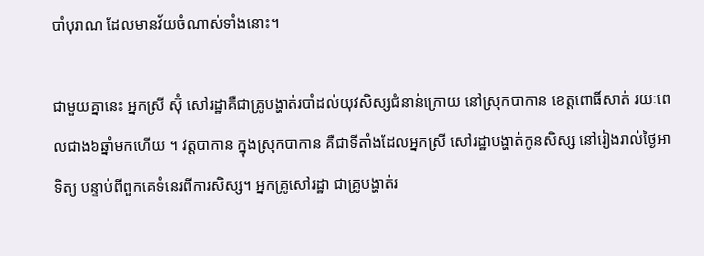បាំបុរាណ ដែលមានវ័យចំណាស់ទាំងនោះ។

ជាមួយគ្នានេះ អ្នកស្រី ស៊ុំ សៅរដ្ឋាគឺជាគ្រូបង្ហាត់របាំដល់យុវសិស្សជំនាន់ក្រោយ នៅស្រុកបាកាន ខេត្តពោធិ៍សាត់ រយៈពេលជាង៦ឆ្នាំមកហើយ ។ វត្តបាកាន ក្នុងស្រុកបាកាន គឺជាទីតាំងដែលអ្នកស្រី សៅរដ្ឋាបង្ហាត់កូនសិស្ស នៅរៀងរាល់ថ្ងៃអាទិត្យ បន្ទាប់ពីពួកគេទំនេរពីការសិស្ស។ អ្នកគ្រូសៅរដ្ឋា ជាគ្រូបង្ហាត់រ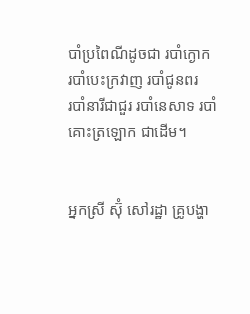បាំប្រពៃណីដូចជា របាំក្ងោក  របាំបេះក្រវាញ របាំជូនពរ
របាំនារីជាជួរ របាំនេសាទ របាំគោះត្រឡោក ជាដើម។


អ្នកស្រី ស៊ុំ សៅរដ្ឋា គ្រូបង្ហា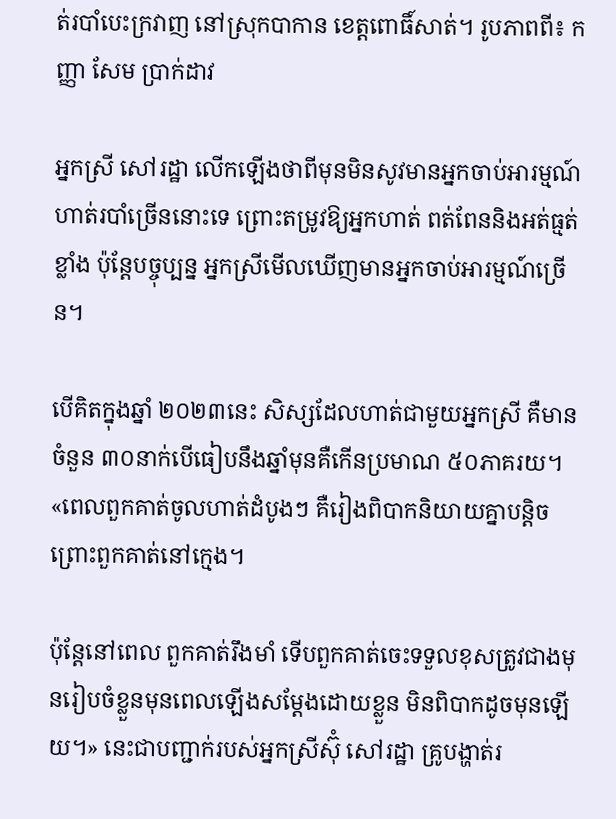ត់របាំបេះក្រវាញ នៅស្រុកបាកាន ខេត្តពោធិ៍សាត់។ រូបភាពពី៖ កញ្ញា សែម ប្រាក់ដាវ

អ្នកស្រី សៅរដ្ឋា លើកឡើងថាពីមុនមិនសូវមានអ្នកចាប់អារម្មណ៍ហាត់របាំច្រើននោះទេ ព្រោះតម្រូវឱ្យអ្នកហាត់ ពត់ពែននិងអត់ធ្មត់ខ្លាំង ប៉ុន្តែបច្ចុប្បន្ន អ្នកស្រីមើលឃើញមានអ្នកចាប់អារម្មណ៍ច្រើន។

បើគិតក្នុងឆ្នាំ ២០២៣នេះ សិស្សដែលហាត់ជាមួយអ្នកស្រី គឺមានចំនួន ៣០នាក់បើធៀបនឹងឆ្នាំមុនគឺកើនប្រមាណ ៥០ភាគរយ។ «ពេលពួកគាត់ចូលហាត់ដំបូងៗ គឺរៀងពិបាកនិយាយគ្នាបន្តិច ព្រោះពួកគាត់នៅក្មេង។

ប៉ុន្តែនៅពេល ពួកគាត់រឹងមាំ ទើបពួកគាត់ចេះទទួលខុសត្រូវជាងមុនរៀបចំខ្លួនមុនពេលឡើងសម្តែងដោយខ្លួន មិនពិបាកដូចមុនឡើយ។» នេះជាបញ្ជាក់របស់អ្នកស្រីស៊ុំ សៅរដ្ឋា គ្រូបង្ហាត់រ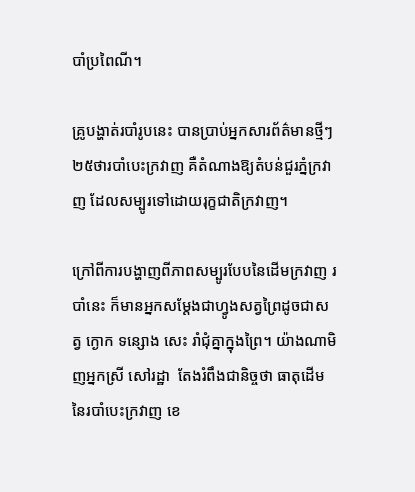បាំប្រពៃណី។

គ្រូបង្ហាត់របាំរូបនេះ បានប្រាប់អ្នកសារព័ត៌មានថ្មីៗ២៥ថារបាំបេះក្រវាញ គឺតំណាងឱ្យតំបន់ជួរភ្នំក្រវាញ ដែលសម្បូរទៅដោយរុក្ខជាតិក្រវាញ។

ក្រៅពីការបង្ហាញពីភាពសម្បូរបែបនៃដើមក្រវាញ របាំនេះ ក៏មានអ្នកសម្តែងជាហ្វូងសត្វព្រៃដូចជាសត្វ ក្ងោក ទន្សោង សេះ រាំជុំគ្នាក្នុងព្រៃ។ យ៉ាងណាមិញអ្នកស្រី សៅរដ្ឋា  តែងរំពឹងជានិច្ចថា ធាតុដើមនៃរបាំបេះក្រវាញ ខេ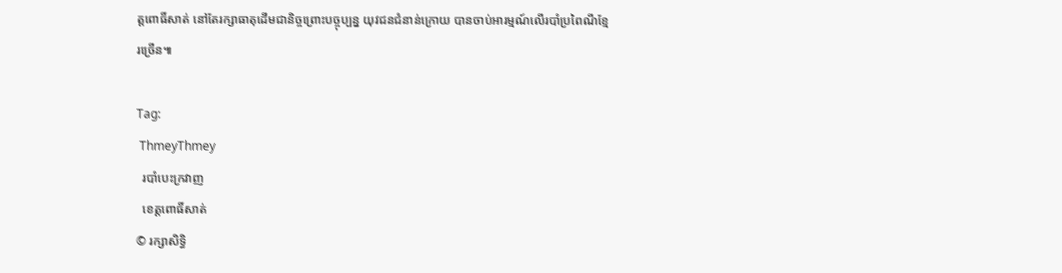ត្តពោធិ៍សាត់ នៅតែរក្សាធាតុដើមជានិច្ចព្រោះបច្ចុប្បន្ន យុវជនជំនាន់ក្រោយ បានចាប់អារម្មណ៍លើរបាំប្រពៃណីខ្មែរច្រើន៕

Tag:
 ThmeyThmey
  របាំបេះក្រវាញ
  ខេត្តពោធិ៍សាត់
© រក្សាសិទ្ធិ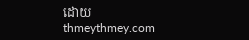ដោយ thmeythmey.com